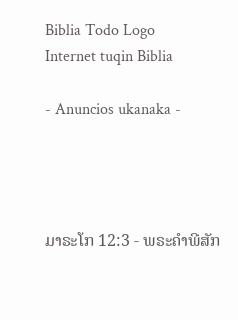Biblia Todo Logo
Internet tuqin Biblia

- Anuncios ukanaka -




ມາຣະໂກ 12:3 - ພຣະຄຳພີສັກ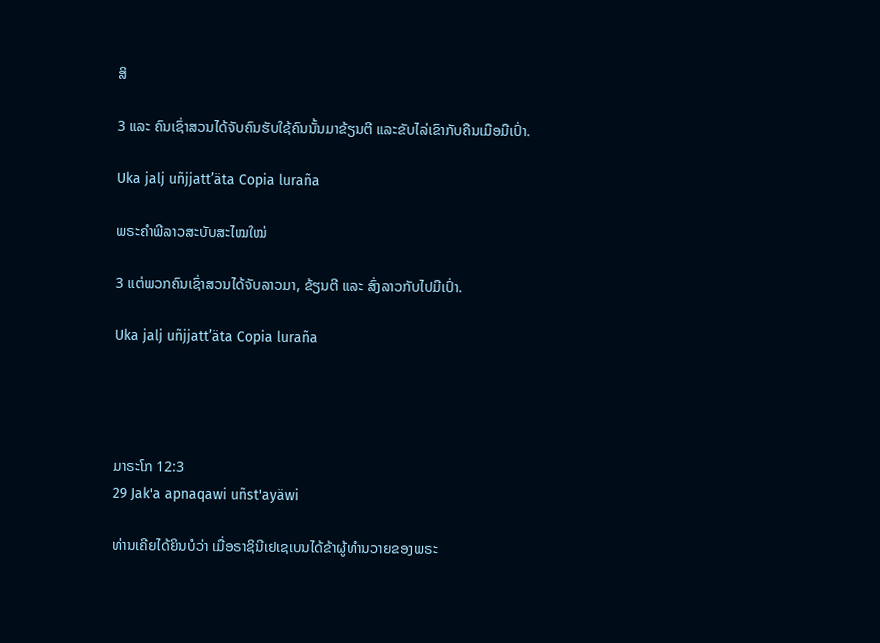ສິ

3 ແລະ ຄົນເຊົ່າສວນໄດ້ຈັບຄົນຮັບໃຊ້ຄົນນັ້ນມາຂ້ຽນຕີ ແລະຂັບໄລ່ເຂົາກັບຄືນເມືອມືເປົ່າ.

Uka jalj uñjjattʼäta Copia luraña

ພຣະຄຳພີລາວສະບັບສະໄໝໃໝ່

3 ແຕ່ພວກຄົນເຊົ່າສວນໄດ້ຈັບລາວມາ, ຂ້ຽນຕີ ແລະ ສົ່ງລາວກັບໄປມືເປົ່າ.

Uka jalj uñjjattʼäta Copia luraña




ມາຣະໂກ 12:3
29 Jak'a apnaqawi uñst'ayäwi

ທ່ານເຄີຍໄດ້ຍິນບໍວ່າ ເມື່ອຣາຊິນີເຢເຊເບນໄດ້ຂ້າຜູ້ທຳນວາຍຂອງພຣະ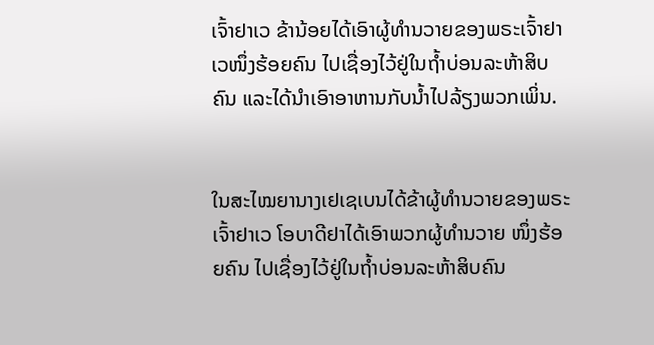ເຈົ້າຢາເວ ຂ້ານ້ອຍໄດ້ເອົາຜູ້ທຳນວາຍຂອງພຣະເຈົ້າຢາເວໜຶ່ງຮ້ອຍຄົນ ໄປເຊື່ອງໄວ້ຢູ່ໃນຖໍ້າບ່ອນລະຫ້າສິບຄົນ ແລະໄດ້ນຳເອົາອາຫານກັບນໍ້າໄປລ້ຽງພວກເພິ່ນ.


ໃນສະໄໝຍານາງເຢເຊເບນໄດ້ຂ້າຜູ້ທຳນວາຍຂອງພຣະເຈົ້າຢາເວ ໂອບາດີຢາໄດ້ເອົາພວກຜູ້ທຳນວາຍ ໜຶ່ງຮ້ອຍຄົນ ໄປເຊື່ອງໄວ້ຢູ່ໃນຖໍ້າບ່ອນລະຫ້າສິບຄົນ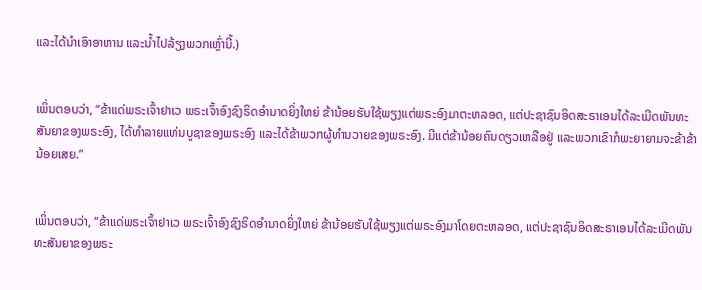ແລະໄດ້ນຳເອົາອາຫານ ແລະນໍ້າໄປລ້ຽງພວກເຫຼົ່ານີ້.)


ເພິ່ນຕອບວ່າ, “ຂ້າແດ່ພຣະເຈົ້າຢາເວ ພຣະເຈົ້າອົງຊົງຣິດອຳນາດຍິ່ງໃຫຍ່ ຂ້ານ້ອຍຮັບໃຊ້ພຽງແຕ່ພຣະອົງມາຕະຫລອດ, ແຕ່ປະຊາຊົນອິດສະຣາເອນໄດ້ລະເມີດພັນທະສັນຍາຂອງພຣະອົງ, ໄດ້ທຳລາຍແທ່ນບູຊາຂອງພຣະອົງ ແລະໄດ້ຂ້າພວກຜູ້ທຳນວາຍຂອງພຣະອົງ. ມີແຕ່ຂ້ານ້ອຍຄົນດຽວເຫລືອຢູ່ ແລະພວກເຂົາກໍພະຍາຍາມຈະຂ້າຂ້ານ້ອຍເສຍ.”


ເພິ່ນຕອບວ່າ, “ຂ້າແດ່ພຣະເຈົ້າຢາເວ ພຣະເຈົ້າອົງຊົງຣິດອຳນາດຍິ່ງໃຫຍ່ ຂ້ານ້ອຍຮັບໃຊ້ພຽງແຕ່ພຣະອົງມາໂດຍຕະຫລອດ, ແຕ່ປະຊາຊົນອິດສະຣາເອນໄດ້ລະເມີດພັນທະສັນຍາຂອງພຣະ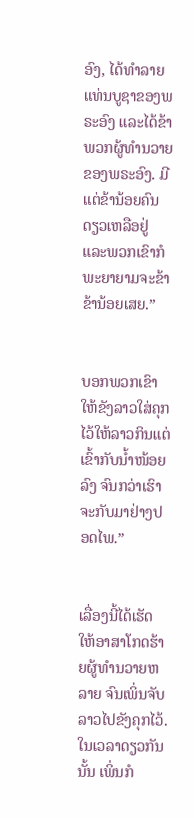ອົງ, ໄດ້ທຳລາຍແທ່ນບູຊາຂອງພຣະອົງ ແລະໄດ້ຂ້າພວກຜູ້ທຳນວາຍຂອງພຣະອົງ. ມີແຕ່ຂ້ານ້ອຍຄົນດຽວເຫລືອຢູ່ ແລະພວກເຂົາກໍພະຍາຍາມຈະຂ້າຂ້ານ້ອຍເສຍ.”


ບອກພວກເຂົາໃຫ້ຂັງລາວໃສ່ຄຸກໄວ້ໃຫ້ລາວກິນແຕ່ເຂົ້າກັບນໍ້າໜ້ອຍລົງ ຈົນກວ່າເຮົາຈະກັບມາຢ່າງປອດໄພ.”


ເລື່ອງນີ້ໄດ້ເຮັດໃຫ້ອາສາໂກດຮ້າຍຜູ້ທຳນວາຍຫລາຍ ຈົນເພິ່ນຈັບລາວໄປຂັງຄຸກໄວ້. ໃນເວລາດຽວກັນນັ້ນ ເພິ່ນກໍ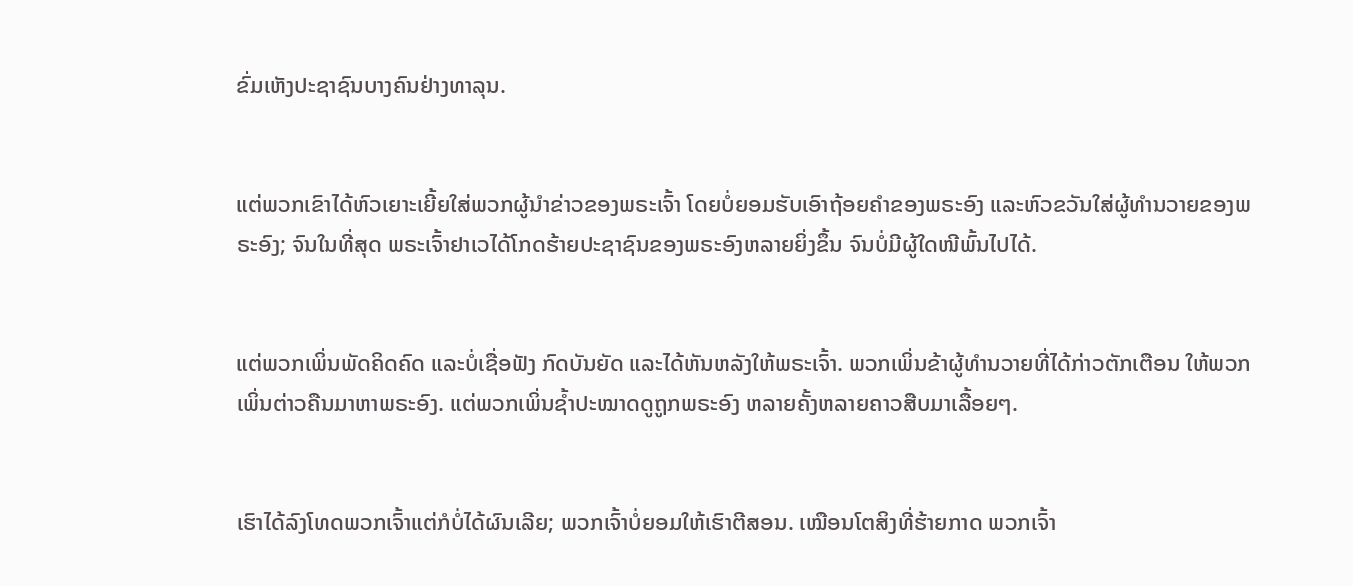ຂົ່ມເຫັງປະຊາຊົນບາງຄົນຢ່າງທາລຸນ.


ແຕ່ພວກເຂົາໄດ້ຫົວເຍາະເຍີ້ຍໃສ່ພວກຜູ້ນຳຂ່າວຂອງພຣະເຈົ້າ ໂດຍບໍ່ຍອມຮັບເອົາຖ້ອຍຄຳຂອງພຣະອົງ ແລະຫົວຂວັນໃສ່ຜູ້ທຳນວາຍຂອງພຣະອົງ; ຈົນໃນທີ່ສຸດ ພຣະເຈົ້າຢາເວໄດ້ໂກດຮ້າຍປະຊາຊົນຂອງພຣະອົງຫລາຍຍິ່ງຂຶ້ນ ຈົນບໍ່ມີຜູ້ໃດໜີພົ້ນໄປໄດ້.


ແຕ່ພວກເພິ່ນພັດຄິດຄົດ ແລະບໍ່ເຊື່ອຟັງ ກົດບັນຍັດ ແລະໄດ້ຫັນຫລັງໃຫ້ພຣະເຈົ້າ. ພວກເພິ່ນຂ້າຜູ້ທຳນວາຍທີ່ໄດ້ກ່າວຕັກເຕືອນ ໃຫ້ພວກເພິ່ນຕ່າວຄືນມາຫາພຣະອົງ. ແຕ່ພວກເພິ່ນຊໍ້າປະໝາດດູຖູກພຣະອົງ ຫລາຍຄັ້ງຫລາຍຄາວສືບມາເລື້ອຍໆ.


ເຮົາໄດ້ລົງໂທດພວກເຈົ້າແຕ່ກໍບໍ່ໄດ້ຜົນເລີຍ; ພວກເຈົ້າບໍ່ຍອມໃຫ້ເຮົາຕີສອນ. ເໝືອນໂຕສິງທີ່ຮ້າຍກາດ ພວກເຈົ້າ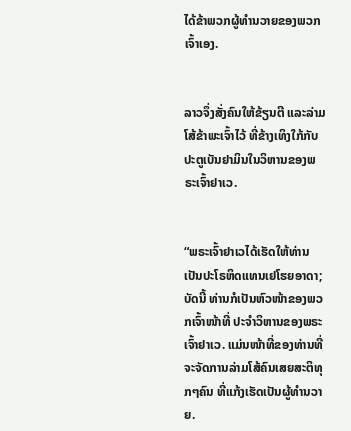ໄດ້ຂ້າພວກຜູ້ທຳນວາຍຂອງພວກເຈົ້າເອງ.


ລາວຈຶ່ງສັ່ງຄົນໃຫ້ຂ້ຽນຕີ ແລະລ່າມໂສ້ຂ້າພະເຈົ້າໄວ້ ທີ່ຂ້າງເທິງໃກ້ກັບປະຕູເບັນຢາມິນໃນວິຫານຂອງພຣະເຈົ້າຢາເວ.


“ພຣະເຈົ້າຢາເວໄດ້ເຮັດໃຫ້ທ່ານເປັນປະໂຣຫິດແທນເຢໂຮຍອາດາ; ບັດນີ້ ທ່ານກໍເປັນຫົວໜ້າຂອງພວກເຈົ້າໜ້າທີ່ ປະຈຳວິຫານຂອງພຣະເຈົ້າຢາເວ. ແມ່ນໜ້າທີ່ຂອງທ່ານທີ່ຈະຈັດການລ່າມໂສ້ຄົນເສຍສະຕິທຸກໆຄົນ ທີ່ແກ້ງເຮັດເປັນຜູ້ທຳນວາຍ.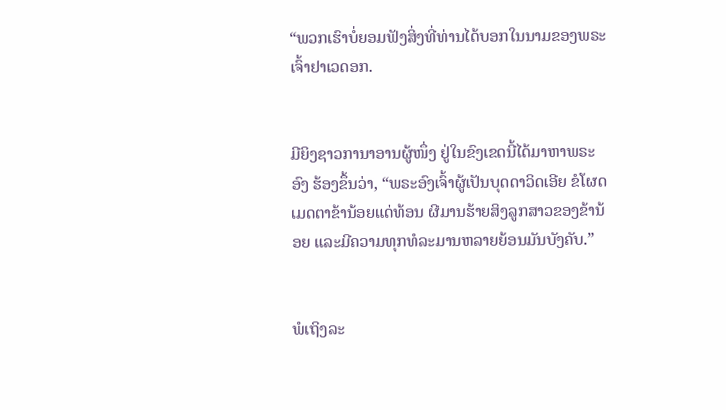“ພວກເຮົາບໍ່ຍອມຟັງສິ່ງທີ່ທ່ານໄດ້ບອກໃນນາມຂອງພຣະເຈົ້າຢາເວດອກ.


ມີຍິງຊາວການາອານຜູ້ໜຶ່ງ ຢູ່ໃນຂົງເຂດນີ້ໄດ້ມາຫາພຣະອົງ ຮ້ອງຂຶ້ນວ່າ, “ພຣະອົງເຈົ້າຜູ້ເປັນບຸດດາວິດເອີຍ ຂໍໂຜດເມດຕາຂ້ານ້ອຍແດ່ທ້ອນ ຜີມານຮ້າຍສິງລູກສາວຂອງຂ້ານ້ອຍ ແລະມີຄວາມທຸກທໍລະມານຫລາຍຍ້ອນມັນບັງຄັບ.”


ພໍເຖິງລະ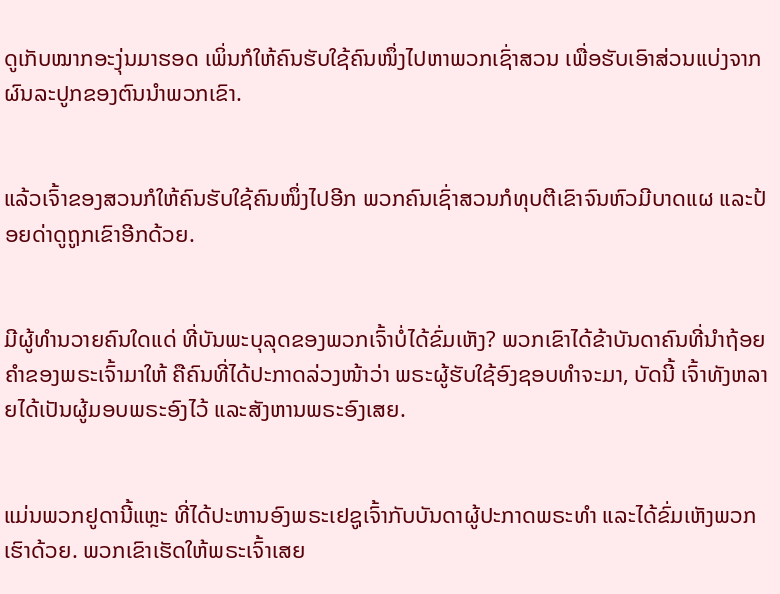ດູເກັບໝາກອະງຸ່ນມາຮອດ ເພິ່ນກໍໃຫ້ຄົນຮັບໃຊ້ຄົນໜຶ່ງໄປຫາພວກເຊົ່າສວນ ເພື່ອຮັບເອົາສ່ວນແບ່ງຈາກຜົນລະປູກຂອງຕົນນຳພວກເຂົາ.


ແລ້ວເຈົ້າຂອງສວນກໍໃຫ້ຄົນຮັບໃຊ້ຄົນໜຶ່ງໄປອີກ ພວກຄົນເຊົ່າສວນກໍທຸບຕີເຂົາຈົນຫົວມີບາດແຜ ແລະປ້ອຍດ່າດູຖູກເຂົາອີກດ້ວຍ.


ມີຜູ້ທຳນວາຍຄົນໃດແດ່ ທີ່ບັນພະບຸລຸດຂອງພວກເຈົ້າບໍ່ໄດ້ຂົ່ມເຫັງ? ພວກເຂົາໄດ້ຂ້າບັນດາຄົນທີ່ນຳຖ້ອຍຄຳຂອງພຣະເຈົ້າມາໃຫ້ ຄືຄົນທີ່ໄດ້ປະກາດລ່ວງໜ້າວ່າ ພຣະຜູ້ຮັບໃຊ້ອົງຊອບທຳຈະມາ, ບັດນີ້ ເຈົ້າທັງຫລາຍໄດ້ເປັນຜູ້ມອບພຣະອົງໄວ້ ແລະສັງຫານພຣະອົງເສຍ.


ແມ່ນພວກຢູດານີ້ແຫຼະ ທີ່ໄດ້ປະຫານອົງພຣະເຢຊູເຈົ້າກັບບັນດາຜູ້ປະກາດພຣະທຳ ແລະໄດ້ຂົ່ມເຫັງພວກເຮົາດ້ວຍ. ພວກເຂົາເຮັດໃຫ້ພຣະເຈົ້າເສຍ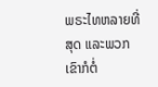ພຣະໄທຫລາຍທີ່ສຸດ ແລະພວກເຂົາກໍຕໍ່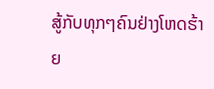ສູ້ກັບທຸກໆຄົນຢ່າງໂຫດຮ້າຍ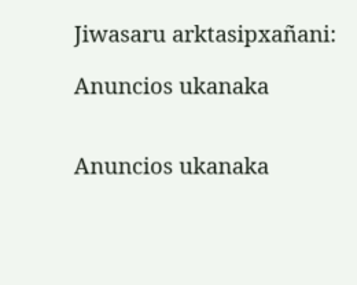Jiwasaru arktasipxañani:

Anuncios ukanaka


Anuncios ukanaka